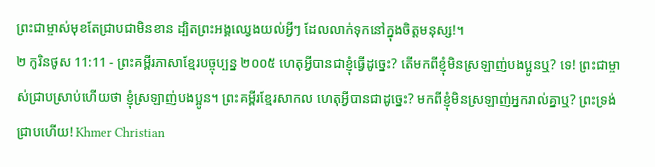ព្រះជាម្ចាស់មុខតែជ្រាបជាមិនខាន ដ្បិតព្រះអង្គឈ្វេងយល់អ្វីៗ ដែលលាក់ទុកនៅក្នុងចិត្តមនុស្ស!។
២ កូរិនថូស 11:11 - ព្រះគម្ពីរភាសាខ្មែរបច្ចុប្បន្ន ២០០៥ ហេតុអ្វីបានជាខ្ញុំធ្វើដូច្នេះ? តើមកពីខ្ញុំមិនស្រឡាញ់បងប្អូនឬ? ទេ! ព្រះជាម្ចាស់ជ្រាបស្រាប់ហើយថា ខ្ញុំស្រឡាញ់បងប្អូន។ ព្រះគម្ពីរខ្មែរសាកល ហេតុអ្វីបានជាដូច្នេះ? មកពីខ្ញុំមិនស្រឡាញ់អ្នករាល់គ្នាឬ? ព្រះទ្រង់ជ្រាបហើយ! Khmer Christian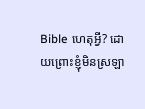Bible ហេតុអ្វី? ដោយព្រោះខ្ញុំមិនស្រឡា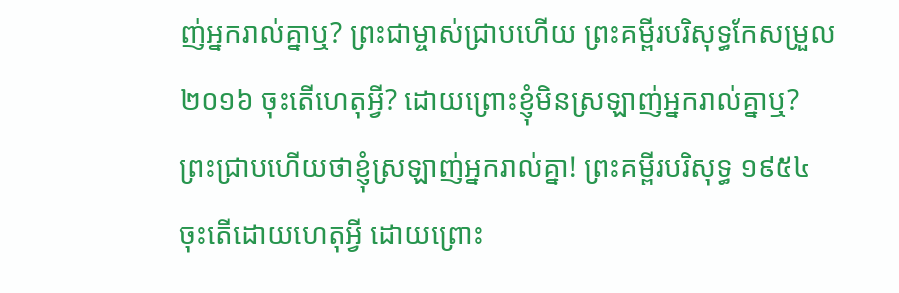ញ់អ្នករាល់គ្នាឬ? ព្រះជាម្ចាស់ជ្រាបហើយ ព្រះគម្ពីរបរិសុទ្ធកែសម្រួល ២០១៦ ចុះតើហេតុអ្វី? ដោយព្រោះខ្ញុំមិនស្រឡាញ់អ្នករាល់គ្នាឬ? ព្រះជ្រាបហើយថាខ្ញុំស្រឡាញ់អ្នករាល់គ្នា! ព្រះគម្ពីរបរិសុទ្ធ ១៩៥៤ ចុះតើដោយហេតុអ្វី ដោយព្រោះ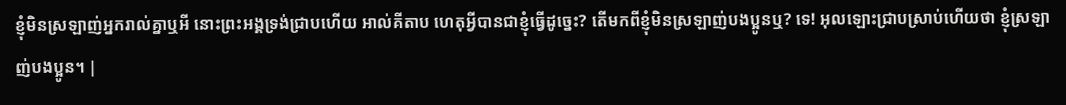ខ្ញុំមិនស្រឡាញ់អ្នករាល់គ្នាឬអី នោះព្រះអង្គទ្រង់ជ្រាបហើយ អាល់គីតាប ហេតុអ្វីបានជាខ្ញុំធ្វើដូច្នេះ? តើមកពីខ្ញុំមិនស្រឡាញ់បងប្អូនឬ? ទេ! អុលឡោះជ្រាបស្រាប់ហើយថា ខ្ញុំស្រឡាញ់បងប្អូន។ |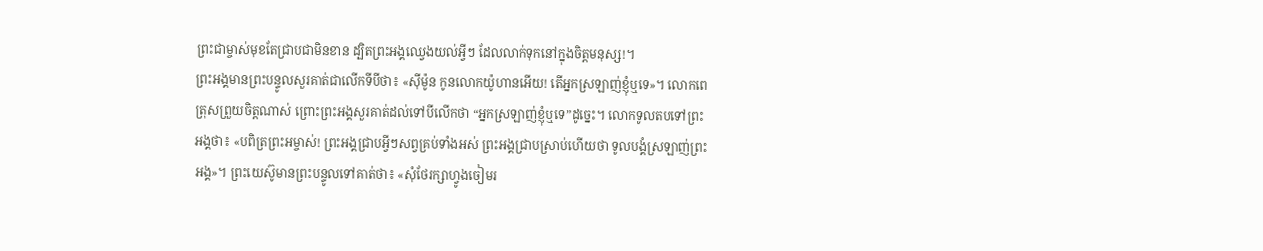ព្រះជាម្ចាស់មុខតែជ្រាបជាមិនខាន ដ្បិតព្រះអង្គឈ្វេងយល់អ្វីៗ ដែលលាក់ទុកនៅក្នុងចិត្តមនុស្ស!។
ព្រះអង្គមានព្រះបន្ទូលសួរគាត់ជាលើកទីបីថា៖ «ស៊ីម៉ូន កូនលោកយ៉ូហានអើយ! តើអ្នកស្រឡាញ់ខ្ញុំឬទេ»។ លោកពេត្រុសព្រួយចិត្តណាស់ ព្រោះព្រះអង្គសួរគាត់ដល់ទៅបីលើកថា “អ្នកស្រឡាញ់ខ្ញុំឬទេ”ដូច្នេះ។ លោកទូលតបទៅព្រះអង្គថា៖ «បពិត្រព្រះអម្ចាស់! ព្រះអង្គជ្រាបអ្វីៗសព្វគ្រប់ទាំងអស់ ព្រះអង្គជ្រាបស្រាប់ហើយថា ទូលបង្គំស្រឡាញ់ព្រះអង្គ»។ ព្រះយេស៊ូមានព្រះបន្ទូលទៅគាត់ថា៖ «សុំថែរក្សាហ្វូងចៀមរ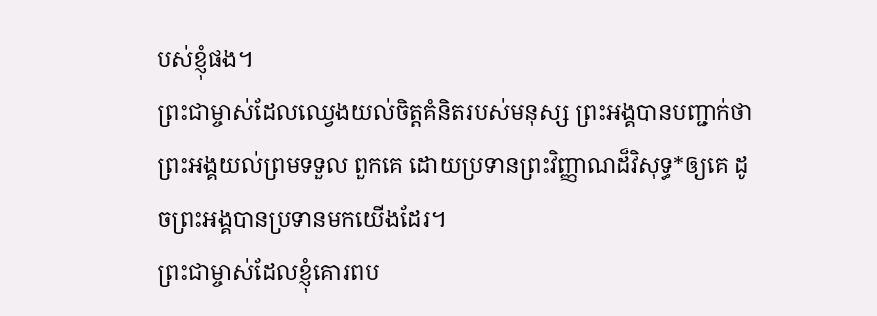បស់ខ្ញុំផង។
ព្រះជាម្ចាស់ដែលឈ្វេងយល់ចិត្តគំនិតរបស់មនុស្ស ព្រះអង្គបានបញ្ជាក់ថា ព្រះអង្គយល់ព្រមទទួល ពួកគេ ដោយប្រទានព្រះវិញ្ញាណដ៏វិសុទ្ធ*ឲ្យគេ ដូចព្រះអង្គបានប្រទានមកយើងដែរ។
ព្រះជាម្ចាស់ដែលខ្ញុំគោរពប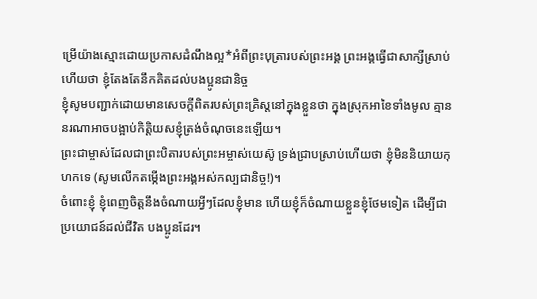ម្រើយ៉ាងស្មោះដោយប្រកាសដំណឹងល្អ*អំពីព្រះបុត្រារបស់ព្រះអង្គ ព្រះអង្គធ្វើជាសាក្សីស្រាប់ហើយថា ខ្ញុំតែងតែនឹកគិតដល់បងប្អូនជានិច្ច
ខ្ញុំសូមបញ្ជាក់ដោយមានសេចក្ដីពិតរបស់ព្រះគ្រិស្តនៅក្នុងខ្លួនថា ក្នុងស្រុកអាខៃទាំងមូល គ្មាននរណាអាចបង្អាប់កិត្តិយសខ្ញុំត្រង់ចំណុចនេះឡើយ។
ព្រះជាម្ចាស់ដែលជាព្រះបិតារបស់ព្រះអម្ចាស់យេស៊ូ ទ្រង់ជ្រាបស្រាប់ហើយថា ខ្ញុំមិននិយាយកុហកទេ (សូមលើកតម្កើងព្រះអង្គអស់កល្បជានិច្ច!)។
ចំពោះខ្ញុំ ខ្ញុំពេញចិត្តនឹងចំណាយអ្វីៗដែលខ្ញុំមាន ហើយខ្ញុំក៏ចំណាយខ្លួនខ្ញុំថែមទៀត ដើម្បីជាប្រយោជន៍ដល់ជីវិត បងប្អូនដែរ។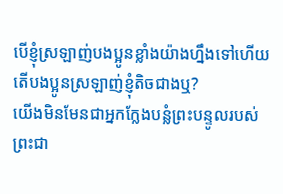បើខ្ញុំស្រឡាញ់បងប្អូនខ្លាំងយ៉ាងហ្នឹងទៅហើយ តើបងប្អូនស្រឡាញ់ខ្ញុំតិចជាងឬ?
យើងមិនមែនជាអ្នកក្លែងបន្លំព្រះបន្ទូលរបស់ព្រះជា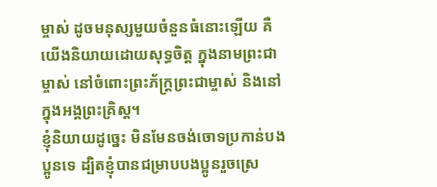ម្ចាស់ ដូចមនុស្សមួយចំនួនធំនោះឡើយ គឺយើងនិយាយដោយសុទ្ធចិត្ត ក្នុងនាមព្រះជាម្ចាស់ នៅចំពោះព្រះភ័ក្ត្រព្រះជាម្ចាស់ និងនៅក្នុងអង្គព្រះគ្រិស្ត។
ខ្ញុំនិយាយដូច្នេះ មិនមែនចង់ចោទប្រកាន់បងប្អូនទេ ដ្បិតខ្ញុំបានជម្រាបបងប្អូនរួចស្រេ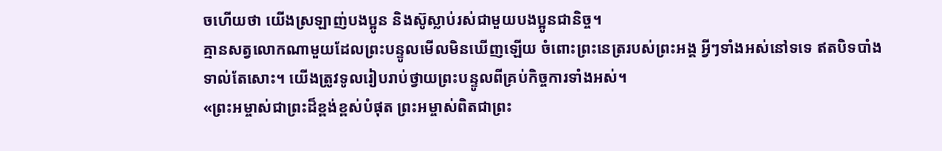ចហើយថា យើងស្រឡាញ់បងប្អូន និងស៊ូស្លាប់រស់ជាមួយបងប្អូនជានិច្ច។
គ្មានសត្វលោកណាមួយដែលព្រះបន្ទូលមើលមិនឃើញឡើយ ចំពោះព្រះនេត្ររបស់ព្រះអង្គ អ្វីៗទាំងអស់នៅទទេ ឥតបិទបាំងទាល់តែសោះ។ យើងត្រូវទូលរៀបរាប់ថ្វាយព្រះបន្ទូលពីគ្រប់កិច្ចការទាំងអស់។
«ព្រះអម្ចាស់ជាព្រះដ៏ខ្ពង់ខ្ពស់បំផុត ព្រះអម្ចាស់ពិតជាព្រះ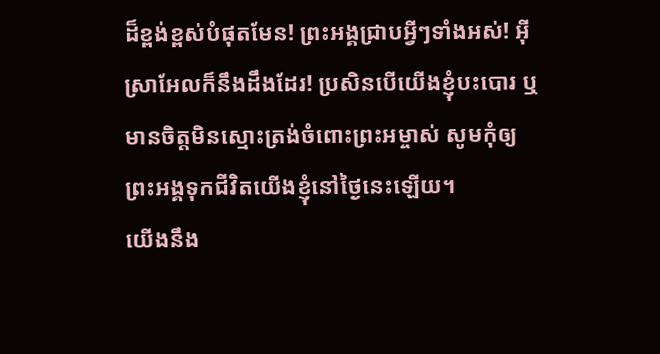ដ៏ខ្ពង់ខ្ពស់បំផុតមែន! ព្រះអង្គជ្រាបអ្វីៗទាំងអស់! អ៊ីស្រាអែលក៏នឹងដឹងដែរ! ប្រសិនបើយើងខ្ញុំបះបោរ ឬមានចិត្តមិនស្មោះត្រង់ចំពោះព្រះអម្ចាស់ សូមកុំឲ្យព្រះអង្គទុកជីវិតយើងខ្ញុំនៅថ្ងៃនេះឡើយ។
យើងនឹង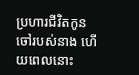ប្រហារជីវិតកូនចៅរបស់នាង ហើយពេលនោះ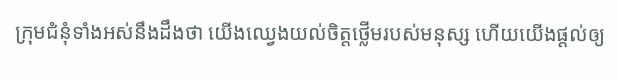ក្រុមជំនុំទាំងអស់នឹងដឹងថា យើងឈ្វេងយល់ចិត្តថ្លើមរបស់មនុស្ស ហើយយើងផ្ដល់ឲ្យ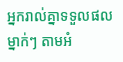អ្នករាល់គ្នាទទួលផលម្នាក់ៗ តាមអំ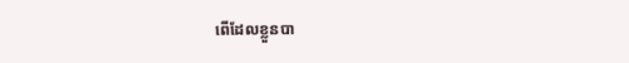ពើដែលខ្លួនបា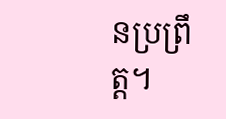នប្រព្រឹត្ត។